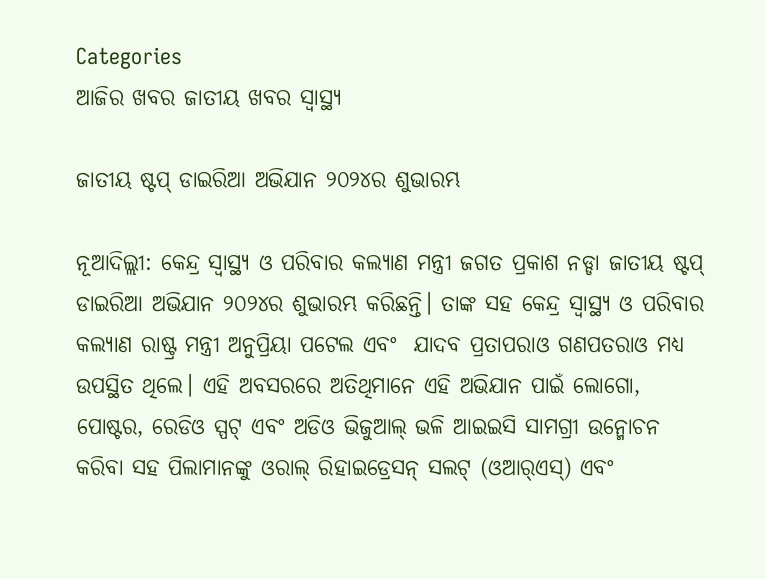Categories
ଆଜିର ଖବର ଜାତୀୟ ଖବର ସ୍ବାସ୍ଥ୍ୟ

ଜାତୀୟ ଷ୍ଟପ୍ ଡାଇରିଆ ଅଭିଯାନ ୨୦୨୪ର ଶୁଭାରମ୍ଭ

ନୂଆଦିଲ୍ଲୀ: କେନ୍ଦ୍ର ସ୍ୱାସ୍ଥ୍ୟ ଓ ପରିବାର କଲ୍ୟାଣ ମନ୍ତ୍ରୀ ଜଗତ ପ୍ରକାଶ ନଡ୍ଡା ଜାତୀୟ ଷ୍ଟପ୍ ଡାଇରିଆ ଅଭିଯାନ ୨୦୨୪ର ଶୁଭାରମ୍ଭ କରିଛନ୍ତି। ତାଙ୍କ ସହ କେନ୍ଦ୍ର ସ୍ୱାସ୍ଥ୍ୟ ଓ ପରିବାର କଲ୍ୟାଣ ରାଷ୍ଟ୍ର ମନ୍ତ୍ରୀ ଅନୁପ୍ରିୟା ପଟେଲ ଏବଂ  ଯାଦବ ପ୍ରତାପରାଓ ଗଣପତରାଓ ମଧ୍ୟ ଉପସ୍ଥିତ ଥିଲେ। ଏହି ଅବସରରେ ଅତିଥିମାନେ ଏହି ଅଭିଯାନ ପାଇଁ ଲୋଗୋ, ପୋଷ୍ଟର, ରେଡିଓ ସ୍ପଟ୍ ଏବଂ ଅଡିଓ ଭିଜୁଆଲ୍ ଭଳି ଆଇଇସି ସାମଗ୍ରୀ ଉନ୍ମୋଚନ କରିବା ସହ ପିଲାମାନଙ୍କୁ ଓରାଲ୍ ରିହାଇଡ୍ରେସନ୍ ସଲଟ୍ (ଓଆର୍‌ଏସ୍‌) ଏବଂ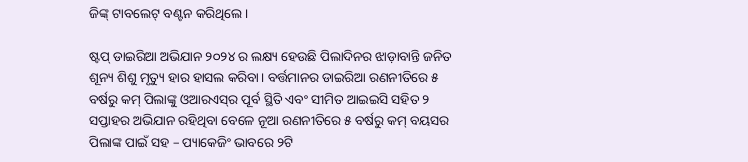ଜିଙ୍କ୍ ଟାବଲେଟ୍ ବଣ୍ଟନ କରିଥିଲେ।

ଷ୍ଟପ୍ ଡାଇରିଆ ଅଭିଯାନ ୨୦୨୪ ର ଲକ୍ଷ୍ୟ ହେଉଛି ପିଲାଦିନର ଝାଡ଼ାବାନ୍ତି ଜନିତ ଶୂନ୍ୟ ଶିଶୁ ମୃତ୍ୟୁ ହାର ହାସଲ କରିବା। ବର୍ତ୍ତମାନର ଡାଇରିଆ ରଣନୀତିରେ ୫ ବର୍ଷରୁ କମ୍ ପିଲାଙ୍କୁ ଓଆରଏସ୍‌ର ପୂର୍ବ ସ୍ଥିତି ଏବଂ ସୀମିତ ଆଇଇସି ସହିତ ୨ ସପ୍ତାହର ଅଭିଯାନ ରହିଥିବା ବେଳେ ନୂଆ ରଣନୀତିରେ ୫ ବର୍ଷରୁ କମ୍ ବୟସର ପିଲାଙ୍କ ପାଇଁ ସହ – ପ୍ୟାକେଜିଂ ଭାବରେ ୨ଟି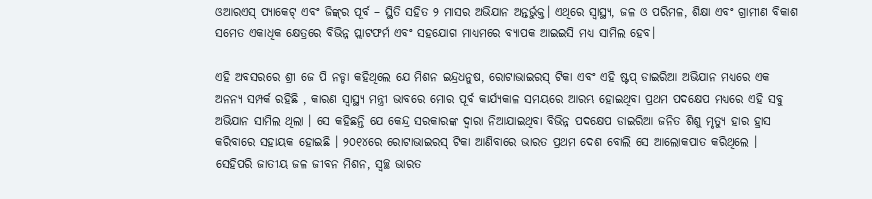ଓଆରଏସ୍ ପ୍ୟାକେଟ୍ ଏବଂ ଜିଙ୍କ୍‌ର ପୂର୍ବ – ସ୍ଥିତି ସହିତ ୨ ମାସର ଅଭିଯାନ ଅନ୍ତର୍ଭୁକ୍ତ। ଏଥିରେ ସ୍ୱାସ୍ଥ୍ୟ, ଜଳ ଓ ପରିମଳ, ଶିକ୍ଷା ଏବଂ ଗ୍ରାମୀଣ ବିକାଶ ସମେତ ଏକାଧିକ କ୍ଷେତ୍ରରେ ବିଭିନ୍ନ ପ୍ଲାଟଫର୍ମ ଏବଂ ସହଯୋଗ ମାଧ୍ୟମରେ ବ୍ୟାପକ ଆଇଇସି ମଧ୍ୟ ସାମିଲ ହେବ।

ଏହି ଅବସରରେ ଶ୍ରୀ ଜେ ପି ନଡ୍ଡା କହିଥିଲେ ଯେ ମିଶନ ଇନ୍ଦ୍ରଧନୁଷ, ରୋଟାଭାଇରସ୍ ଟିକା ଏବଂ ଏହି ଷ୍ଟପ୍ ଡାଇରିଆ ଅଭିଯାନ ମଧ୍ୟରେ ଏକ ଅନନ୍ୟ ସମ୍ପର୍କ ରହିଛି , କାରଣ ସ୍ୱାସ୍ଥ୍ୟ ମନ୍ତ୍ରୀ ଭାବରେ ମୋର ପୂର୍ବ କାର୍ଯ୍ୟକାଳ ସମୟରେ ଆରମ୍ଭ ହୋଇଥିବା ପ୍ରଥମ ପଦକ୍ଷେପ ମଧ୍ୟରେ ଏହି ସବୁ ଅଭିଯାନ ସାମିଲ ଥିଲା । ସେ କହିଛନ୍ତି ଯେ କେନ୍ଦ୍ର ସରକାରଙ୍କ ଦ୍ୱାରା ନିଆଯାଇଥିବା ବିଭିନ୍ନ ପଦକ୍ଷେପ ଡାଇରିଆ ଜନିତ ଶିଶୁ ମୃତ୍ୟୁ ହାର ହ୍ରାସ କରିବାରେ ସହାୟକ ହୋଇଛି । ୨୦୧୪ରେ ରୋଟାଭାଇରସ୍ ଟିକା ଆଣିବାରେ ଭାରତ ପ୍ରଥମ ଦେଶ ବୋଲି ସେ ଆଲୋକପାତ କରିଥିଲେ । ସେହିପରି ଜାତୀୟ ଜଳ ଜୀବନ ମିଶନ, ସ୍ୱଚ୍ଛ ଭାରତ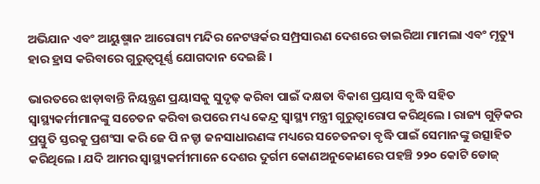ଅଭିଯାନ ଏବଂ ଆୟୁଷ୍ମାନ ଆରୋଗ୍ୟ ମନ୍ଦିର ନେଟୱର୍କର ସମ୍ପ୍ରସାରଣ ଦେଶରେ ଡାଇରିଆ ମାମଲା ଏବଂ ମୃତ୍ୟୁ ହାର ହ୍ରାସ କରିବାରେ ଗୁରୁତ୍ୱପୂର୍ଣ୍ଣ ଯୋଗଦାନ ଦେଇଛି ।

ଭାରତରେ ଝାଡ଼ାବାନ୍ତି ନିୟନ୍ତ୍ରଣ ପ୍ରୟାସକୁ ସୁଦୃଢ଼ କରିବା ପାଇଁ ଦକ୍ଷତା ବିକାଶ ପ୍ରୟାସ ବୃଦ୍ଧି ସହିତ ସ୍ୱାସ୍ଥ୍ୟକର୍ମୀମାନଙ୍କୁ ସଚେତନ କରିବା ଉପରେ ମଧ୍ୟ କେନ୍ଦ୍ର ସ୍ୱାସ୍ଥ୍ୟ ମନ୍ତ୍ରୀ ଗୁରୁତ୍ୱାରୋପ କରିଥିଲେ । ରାଜ୍ୟ ଗୁଡ଼ିକର ପ୍ରସ୍ତୁତି ସ୍ତରକୁ ପ୍ରଶଂସା କରି ଜେ ପି ନଡ୍ଡା ଜନସାଧାରଣଙ୍କ ମଧ୍ୟରେ ସଚେତନତା ବୃଦ୍ଧି ପାଇଁ ସେମାନଙ୍କୁ ଉତ୍ସାହିତ କରିଥିଲେ । ଯଦି ଆମର ସ୍ୱାସ୍ଥ୍ୟକର୍ମୀମାନେ ଦେଶର ଦୁର୍ଗମ କୋଣଅନୁକୋଣରେ ପହଞ୍ଚି ୨୨୦ କୋଟି ଡୋଜ୍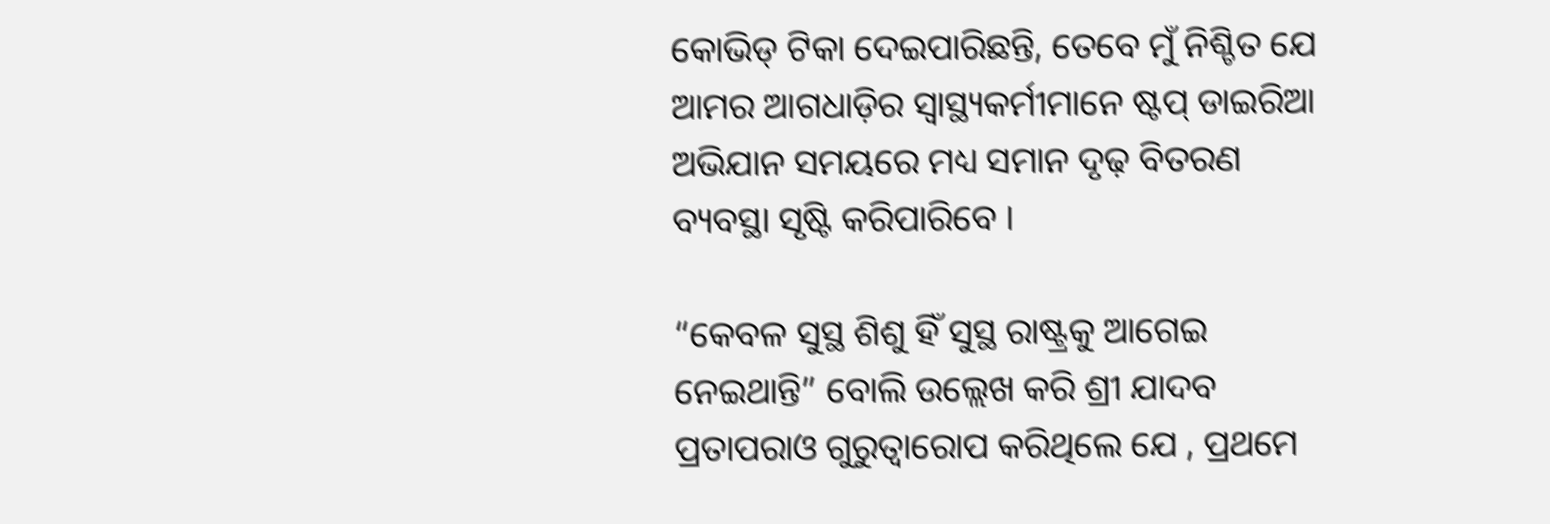କୋଭିଡ୍ ଟିକା ଦେଇପାରିଛନ୍ତି, ତେବେ ମୁଁ ନିଶ୍ଚିତ ଯେ ଆମର ଆଗଧାଡ଼ିର ସ୍ୱାସ୍ଥ୍ୟକର୍ମୀମାନେ ଷ୍ଟପ୍ ଡାଇରିଆ ଅଭିଯାନ ସମୟରେ ମଧ୍ୟ ସମାନ ଦୃଢ଼ ବିତରଣ ବ୍ୟବସ୍ଥା ସୃଷ୍ଟି କରିପାରିବେ ।

“କେବଳ ସୁସ୍ଥ ଶିଶୁ ହିଁ ସୁସ୍ଥ ରାଷ୍ଟ୍ରକୁ ଆଗେଇ ନେଇଥାନ୍ତି” ବୋଲି ଉଲ୍ଲେଖ କରି ଶ୍ରୀ ଯାଦବ ପ୍ରତାପରାଓ ଗୁରୁତ୍ୱାରୋପ କରିଥିଲେ ଯେ , ପ୍ରଥମେ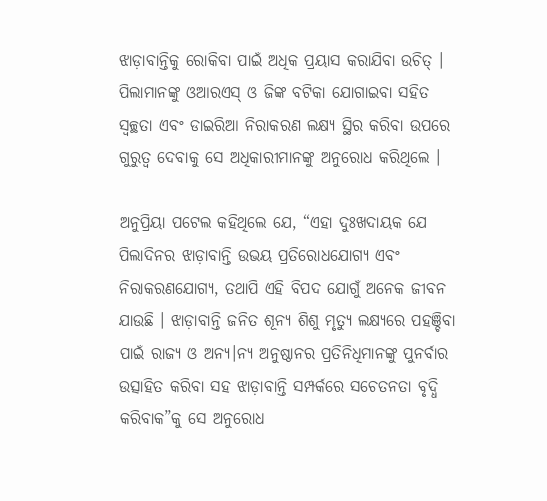ଝାଡ଼ାବାନ୍ତିକୁ ରୋକିବା ପାଇଁ ଅଧିକ ପ୍ରୟାସ କରାଯିବା ଉଚିତ୍ । ପିଲାମାନଙ୍କୁ ଓଆରଏସ୍ ଓ ଜିଙ୍କ ବଟିକା ଯୋଗାଇବା ସହିତ ସ୍ୱଚ୍ଛତା ଏବଂ ଡାଇରିଆ ନିରାକରଣ ଲକ୍ଷ୍ୟ ସ୍ଥିର କରିବା ଉପରେ ଗୁରୁତ୍ୱ ଦେବାକୁ ସେ ଅଧିକାରୀମାନଙ୍କୁ ଅନୁରୋଧ କରିଥିଲେ ।

ଅନୁପ୍ରିୟା ପଟେଲ କହିଥିଲେ ଯେ, “ଏହା ଦୁଃଖଦାୟକ ଯେ ପିଲାଦିନର ଝାଡ଼ାବାନ୍ତି ଉଭୟ ପ୍ରତିରୋଧଯୋଗ୍ୟ ଏବଂ ନିରାକରଣଯୋଗ୍ୟ, ତଥାପି ଏହି ବିପଦ ଯୋଗୁଁ ଅନେକ ଜୀବନ ଯାଉଛି । ଝାଡ଼ାବାନ୍ତି ଜନିତ ଶୂନ୍ୟ ଶିଶୁ ମୃତ୍ୟୁ ଲକ୍ଷ୍ୟରେ ପହଞ୍ଚିବା ପାଇଁ ରାଜ୍ୟ ଓ ଅନ୍ୟ।ନ୍ୟ ଅନୁଷ୍ଠାନର ପ୍ରତିନିଧିମାନଙ୍କୁ ପୁନର୍ବାର ଉତ୍ସାହିତ କରିବା ସହ ଝାଡ଼ାବାନ୍ତି ସମ୍ପର୍କରେ ସଚେତନତା ବୃଦ୍ଧି କରିବାକ”କୁ ସେ ଅନୁରୋଧ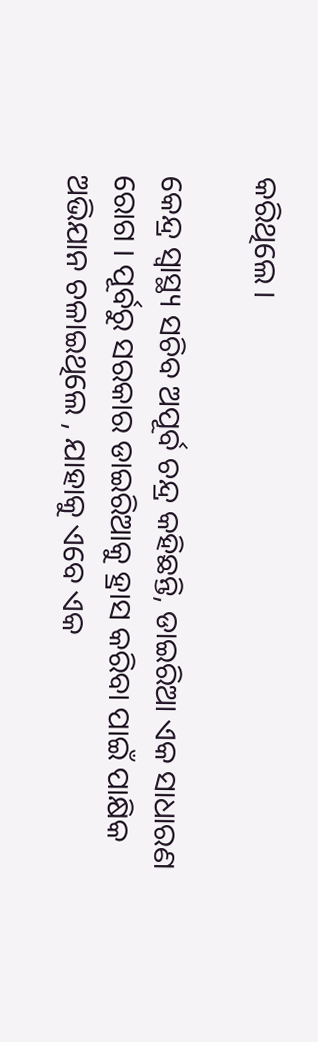କରିଥିଲେ ।

କେନ୍ଦ୍ର ସ୍ୱାସ୍ଥ୍ୟ ସଚିବ ଅପୂର୍ବ ଚନ୍ଦ୍ର କହିଛନ୍ତି, ଡାଇରିଆ ଏକ ସାଧାରଣ ରୋଗ । ପୂର୍ବରୁ ସରକାର ଡାଇରିଆକୁ ହ୍ରାସ କରିବା ପାଇଁ ପାକ୍ଷିକ ଅଭିଯାନ ଚଳାଇଥିଲେ , ଯାହାକୁ ଏବେ ଏକ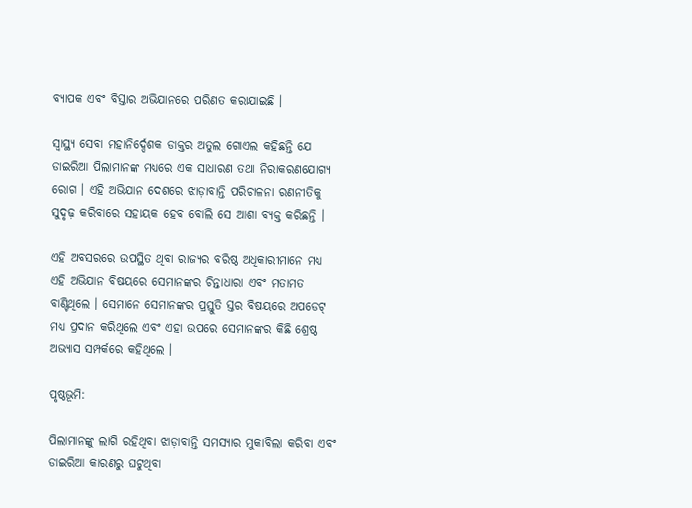ବ୍ୟାପକ ଏବଂ ବିସ୍ତାର ଅଭିଯାନରେ ପରିଣତ କରାଯାଇଛି ।

ସ୍ୱାସ୍ଥ୍ୟ ସେବା ମହାନିର୍ଦ୍ଦେଶକ ଡାକ୍ତର ଅତୁଲ ଗୋଏଲ କହିଛନ୍ତି ଯେ ଡାଇରିଆ ପିଲାମାନଙ୍କ ମଧ୍ୟରେ ଏକ ସାଧାରଣ ତଥା ନିରାକରଣଯୋଗ୍ୟ ରୋଗ । ଏହି ଅଭିଯାନ ଦେଶରେ ଝାଡ଼ାବାନ୍ତି ପରିଚାଳନା ରଣନୀତିକୁ ସୁଦୃଢ଼ କରିବାରେ ସହାୟକ ହେବ ବୋଲି ସେ ଆଶା ବ୍ୟକ୍ତ କରିଛନ୍ତି ।

ଏହି ଅବସରରେ ଉପସ୍ଥିତ ଥିବା ରାଜ୍ୟର ବରିଷ୍ଠ ଅଧିକାରୀମାନେ ମଧ୍ୟ ଏହି ଅଭିଯାନ ବିଷୟରେ ସେମାନଙ୍କର ଚିନ୍ତାଧାରା ଏବଂ ମତାମତ ବାଣ୍ଟିଥିଲେ । ସେମାନେ ସେମାନଙ୍କର ପ୍ରସ୍ତୁତି ସ୍ତର ବିଷୟରେ ଅପଡେଟ୍ ମଧ୍ୟ ପ୍ରଦାନ କରିଥିଲେ ଏବଂ ଏହା ଉପରେ ସେମାନଙ୍କର କିଛି ଶ୍ରେଷ୍ଠ ଅଭ୍ୟାସ ସମ୍ପର୍କରେ କହିଥିଲେ ।

ପୃଷ୍ଠଭୂମି:

ପିଲାମାନଙ୍କୁ ଲାଗି ରହିଥିବା ଝାଡ଼ାବାନ୍ତି ସମସ୍ୟାର ମୁକାବିଲା କରିବା ଏବଂ ଡାଇରିଆ କାରଣରୁ ଘଟୁଥିବା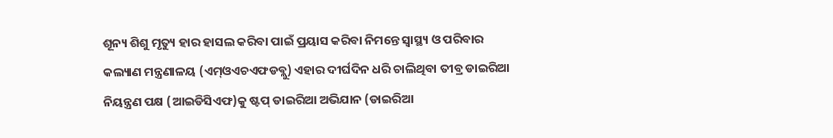ଶୂନ୍ୟ ଶିଶୁ ମୃତ୍ୟୁ ହାର ହାସଲ କରିବା ପାଇଁ ପ୍ରୟାସ କରିବା ନିମନ୍ତେ ସ୍ୱାସ୍ଥ୍ୟ ଓ ପରିବାର କଲ୍ୟାଣ ମନ୍ତ୍ରଣାଳୟ (ଏମ୍‌ଓଏଚଏଫଡବ୍ଲୁ) ଏହାର ଦୀର୍ଘଦିନ ଧରି ଚାଲିଥିବା ତୀବ୍ର ଡାଇରିଆ ନିୟନ୍ତ୍ରଣ ପକ୍ଷ (ଆଇଡିସିଏଫ)କୁ ଷ୍ଟପ୍ ଡାଇରିଆ ଅଭିଯାନ (ଡାଇରିଆ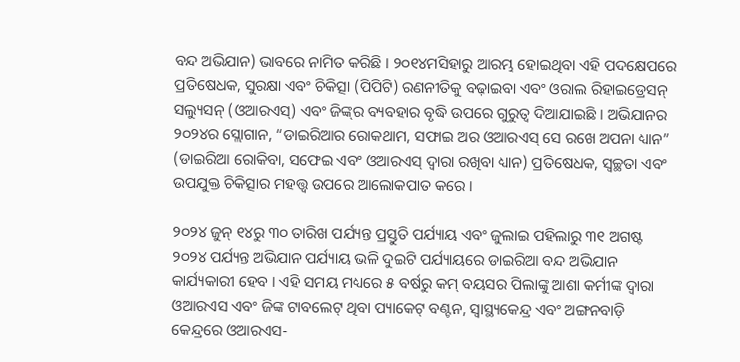ବନ୍ଦ ଅଭିଯାନ) ଭାବରେ ନାମିତ କରିଛି । ୨୦୧୪ମସିହାରୁ ଆରମ୍ଭ ହୋଇଥିବା ଏହି ପଦକ୍ଷେପରେ ପ୍ରତିଷେଧକ, ସୁରକ୍ଷା ଏବଂ ଚିକିତ୍ସା (ପିପିଟି) ରଣନୀତିକୁ ବଢ଼ାଇବା ଏବଂ ଓରାଲ ରିହାଇଡ୍ରେସନ୍ ସଲ୍ୟୁସନ୍ (ଓଆରଏସ୍‌) ଏବଂ ଜିଙ୍କ୍‌ର ବ୍ୟବହାର ବୃଦ୍ଧି ଉପରେ ଗୁରୁତ୍ୱ ଦିଆଯାଇଛି । ଅଭିଯାନର ୨୦୨୪ର ସ୍ଲୋଗାନ, “ଡାଇରିଆର ରୋକଥାମ, ସଫାଇ ଅର ଓଆରଏସ୍ ସେ ରଖେ ଅପନା ଧ୍ୟାନ” (ଡାଇରିଆ ରୋକିବା, ସଫେଇ ଏବଂ ଓଆରଏସ୍ ଦ୍ୱାରା ରଖିବା ଧ୍ୟାନ) ପ୍ରତିଷେଧକ, ସ୍ୱଚ୍ଛତା ଏବଂ ଉପଯୁକ୍ତ ଚିକିତ୍ସାର ମହତ୍ତ୍ୱ ଉପରେ ଆଲୋକପାତ କରେ ।

୨୦୨୪ ଜୁନ୍ ୧୪ରୁ ୩୦ ତାରିଖ ପର୍ଯ୍ୟନ୍ତ ପ୍ରସ୍ତୁତି ପର୍ଯ୍ୟାୟ ଏବଂ ଜୁଲାଇ ପହିଲାରୁ ୩୧ ଅଗଷ୍ଟ ୨୦୨୪ ପର୍ଯ୍ୟନ୍ତ ଅଭିଯାନ ପର୍ଯ୍ୟାୟ ଭଳି ଦୁଇଟି ପର୍ଯ୍ୟାୟରେ ଡାଇରିଆ ବନ୍ଦ ଅଭିଯାନ କାର୍ଯ୍ୟକାରୀ ହେବ । ଏହି ସମୟ ମଧ୍ୟରେ ୫ ବର୍ଷରୁ କମ୍ ବୟସର ପିଲାଙ୍କୁ ଆଶା କର୍ମୀଙ୍କ ଦ୍ୱାରା ଓଆରଏସ ଏବଂ ଜିଙ୍କ ଟାବଲେଟ୍ ଥିବା ପ୍ୟାକେଟ୍ ବଣ୍ଟନ, ସ୍ୱାସ୍ଥ୍ୟକେନ୍ଦ୍ର ଏବଂ ଅଙ୍ଗନବାଡ଼ି କେନ୍ଦ୍ରରେ ଓଆରଏସ-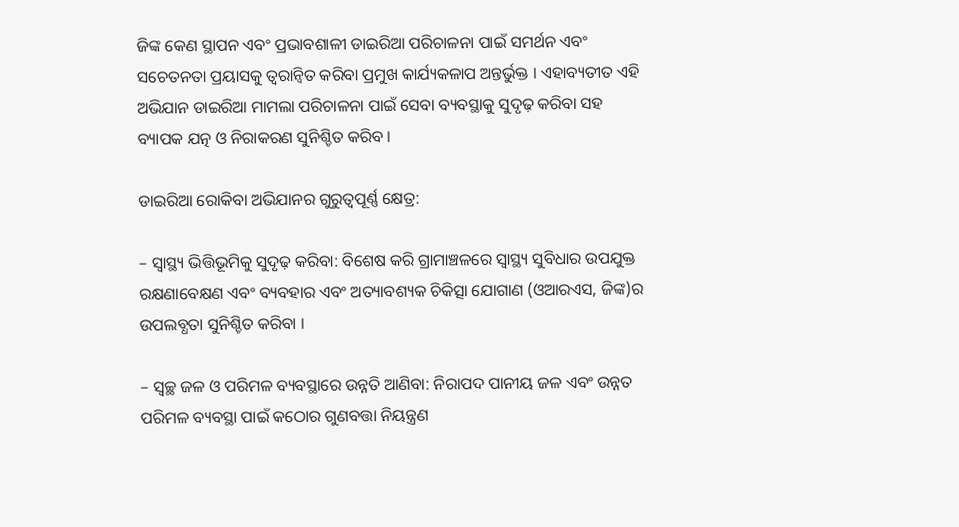ଜିଙ୍କ କେଣ ସ୍ଥାପନ ଏବଂ ପ୍ରଭାବଶାଳୀ ଡାଇରିଆ ପରିଚାଳନା ପାଇଁ ସମର୍ଥନ ଏବଂ ସଚେତନତା ପ୍ରୟାସକୁ ତ୍ୱରାନ୍ୱିତ କରିବା ପ୍ରମୁଖ କାର୍ଯ୍ୟକଳାପ ଅନ୍ତର୍ଭୁକ୍ତ । ଏହାବ୍ୟତୀତ ଏହି ଅଭିଯାନ ଡାଇରିଆ ମାମଲା ପରିଚାଳନା ପାଇଁ ସେବା ବ୍ୟବସ୍ଥାକୁ ସୁଦୃଢ଼ କରିବା ସହ ବ୍ୟାପକ ଯତ୍ନ ଓ ନିରାକରଣ ସୁନିଶ୍ଚିତ କରିବ ।

ଡାଇରିଆ ରୋକିବା ଅଭିଯାନର ଗୁରୁତ୍ୱପୂର୍ଣ୍ଣ କ୍ଷେତ୍ର:

– ସ୍ୱାସ୍ଥ୍ୟ ଭିତ୍ତିଭୂମିକୁ ସୁଦୃଢ଼ କରିବା: ବିଶେଷ କରି ଗ୍ରାମାଞ୍ଚଳରେ ସ୍ୱାସ୍ଥ୍ୟ ସୁବିଧାର ଉପଯୁକ୍ତ ରକ୍ଷଣାବେକ୍ଷଣ ଏବଂ ବ୍ୟବହାର ଏବଂ ଅତ୍ୟାବଶ୍ୟକ ଚିକିତ୍ସା ଯୋଗାଣ (ଓଆରଏସ, ଜିଙ୍କ)ର ଉପଲବ୍ଧତା ସୁନିଶ୍ଚିତ କରିବା ।

– ସ୍ୱଚ୍ଛ ଜଳ ଓ ପରିମଳ ବ୍ୟବସ୍ଥାରେ ଉନ୍ନତି ଆଣିବା: ନିରାପଦ ପାନୀୟ ଜଳ ଏବଂ ଉନ୍ନତ ପରିମଳ ବ୍ୟବସ୍ଥା ପାଇଁ କଠୋର ଗୁଣବତ୍ତା ନିୟନ୍ତ୍ରଣ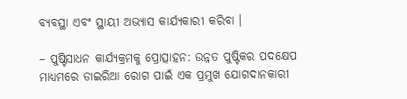ବ୍ୟବସ୍ଥା ଏବଂ ସ୍ଥାୟୀ ଅଭ୍ୟାସ କାର୍ଯ୍ୟକାରୀ କରିବା ।

– ପୁଷ୍ଟିସାଧନ କାର୍ଯ୍ୟକ୍ରମକୁ ପ୍ରୋତ୍ସାହନ: ଉନ୍ନତ ପୁଷ୍ଟିକର ପଦକ୍ଷେପ ମାଧ୍ୟମରେ ଡାଇରିଆ ରୋଗ ପାଇଁ ଏକ ପ୍ରମୁଖ ଯୋଗଦାନକାରୀ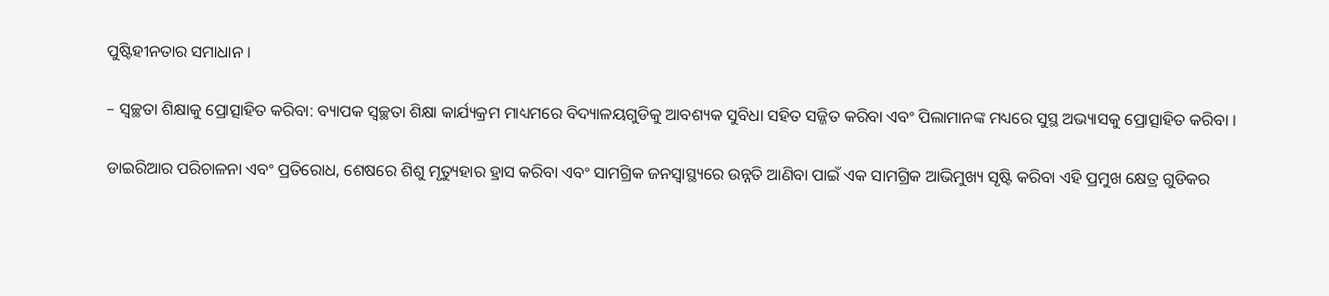ପୁଷ୍ଟିହୀନତାର ସମାଧାନ ।

– ସ୍ୱଚ୍ଛତା ଶିକ୍ଷାକୁ ପ୍ରୋତ୍ସାହିତ କରିବା: ବ୍ୟାପକ ସ୍ୱଚ୍ଛତା ଶିକ୍ଷା କାର୍ଯ୍ୟକ୍ରମ ମାଧ୍ୟମରେ ବିଦ୍ୟାଳୟଗୁଡିକୁ ଆବଶ୍ୟକ ସୁବିଧା ସହିତ ସଜ୍ଜିତ କରିବା ଏବଂ ପିଲାମାନଙ୍କ ମଧ୍ୟରେ ସୁସ୍ଥ ଅଭ୍ୟାସକୁ ପ୍ରୋତ୍ସାହିତ କରିବା ।

ଡାଇରିଆର ପରିଚାଳନା ଏବଂ ପ୍ରତିରୋଧ, ଶେଷରେ ଶିଶୁ ମୃତ୍ୟୁହାର ହ୍ରାସ କରିବା ଏବଂ ସାମଗ୍ରିକ ଜନସ୍ୱାସ୍ଥ୍ୟରେ ଉନ୍ନତି ଆଣିବା ପାଇଁ ଏକ ସାମଗ୍ରିକ ଆଭିମୁଖ୍ୟ ସୃଷ୍ଟି କରିବା ଏହି ପ୍ରମୁଖ କ୍ଷେତ୍ର ଗୁଡିକର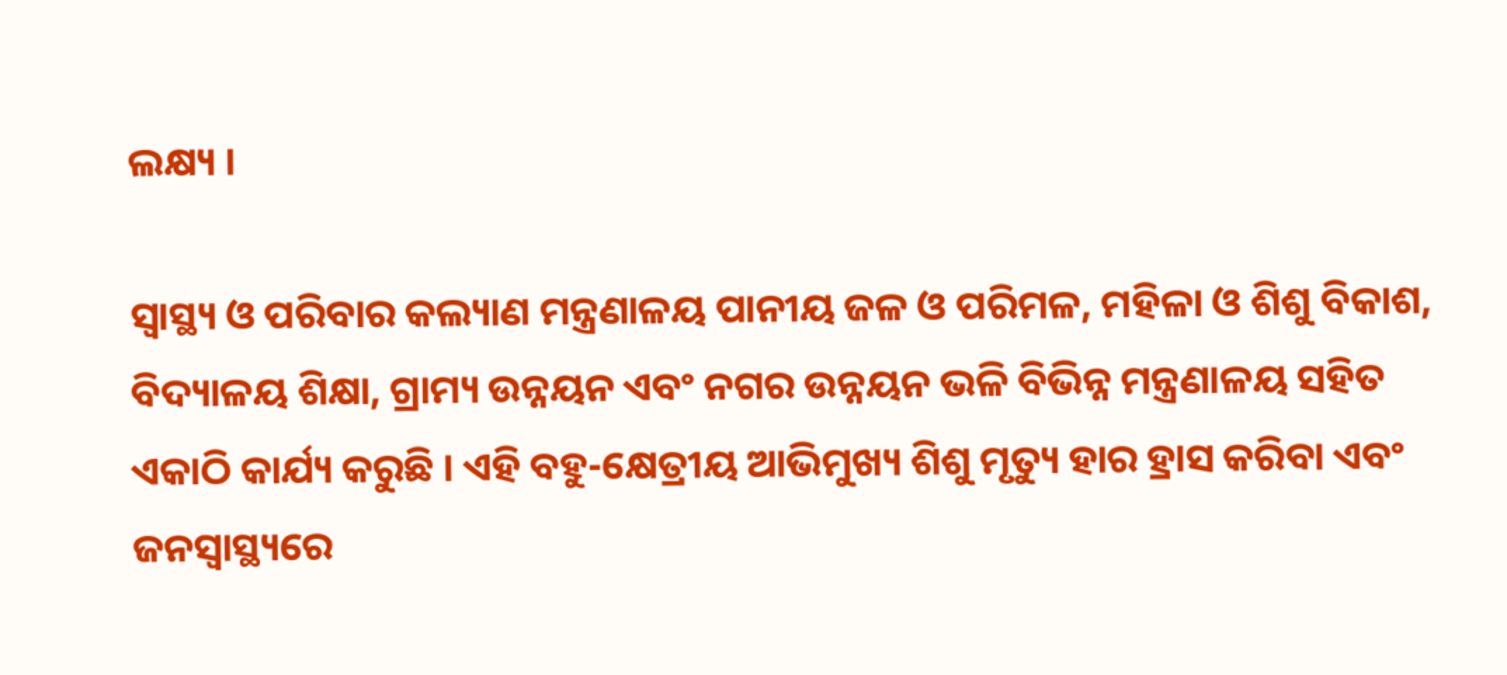ଲକ୍ଷ୍ୟ ।

ସ୍ୱାସ୍ଥ୍ୟ ଓ ପରିବାର କଲ୍ୟାଣ ମନ୍ତ୍ରଣାଳୟ ପାନୀୟ ଜଳ ଓ ପରିମଳ, ମହିଳା ଓ ଶିଶୁ ବିକାଶ, ବିଦ୍ୟାଳୟ ଶିକ୍ଷା, ଗ୍ରାମ୍ୟ ଉନ୍ନୟନ ଏବଂ ନଗର ଉନ୍ନୟନ ଭଳି ବିଭିନ୍ନ ମନ୍ତ୍ରଣାଳୟ ସହିତ ଏକାଠି କାର୍ଯ୍ୟ କରୁଛି । ଏହି ବହୁ-କ୍ଷେତ୍ରୀୟ ଆଭିମୁଖ୍ୟ ଶିଶୁ ମୃତ୍ୟୁ ହାର ହ୍ରାସ କରିବା ଏବଂ ଜନସ୍ୱାସ୍ଥ୍ୟରେ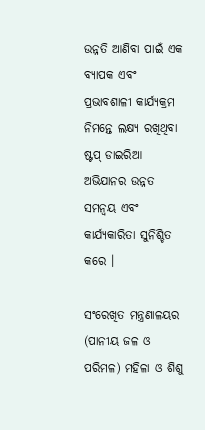ଉନ୍ନତି ଆଣିବା ପାଇଁ ଏକ ବ୍ୟାପକ ଏବଂ ପ୍ରଭାବଶାଳୀ କାର୍ଯ୍ୟକ୍ରମ ନିମନ୍ତେ ଲକ୍ଷ୍ୟ ରଖିଥିବା ଷ୍ଟପ୍ ଡାଇରିଆ ଅଭିଯାନର ଉନ୍ନତ ସମନ୍ୱୟ ଏବଂ କାର୍ଯ୍ୟକାରିତା ସୁନିଶ୍ଚିତ କରେ ।

ସଂରେଖିତ ମନ୍ତ୍ରଣାଳୟର (ପାନୀୟ ଜଳ ଓ ପରିମଳ) ମହିଳା ଓ ଶିଶୁ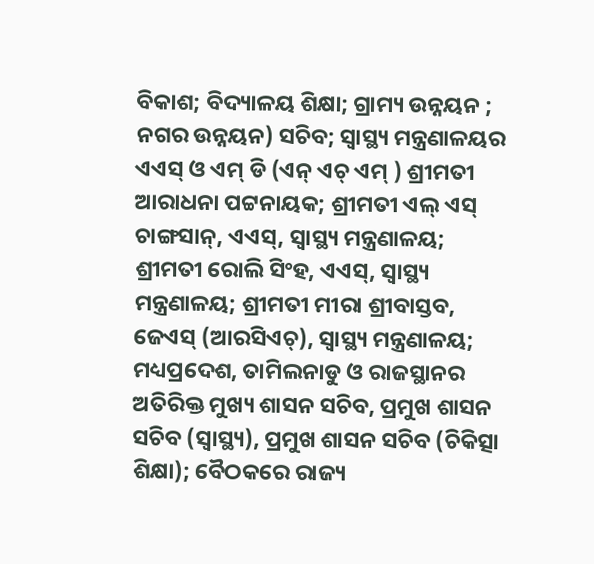ବିକାଶ; ବିଦ୍ୟାଳୟ ଶିକ୍ଷା; ଗ୍ରାମ୍ୟ ଉନ୍ନୟନ ; ନଗର ଉନ୍ନୟନ) ସଚିବ; ସ୍ୱାସ୍ଥ୍ୟ ମନ୍ତ୍ରଣାଳୟର ଏଏସ୍ ଓ ଏମ୍ ଡି (ଏନ୍ ଏଚ୍ ଏମ୍ ) ଶ୍ରୀମତୀ ଆରାଧନା ପଟ୍ଟନାୟକ; ଶ୍ରୀମତୀ ଏଲ୍ ଏସ୍ ଚାଙ୍ଗସାନ୍‌, ଏଏସ୍‌, ସ୍ୱାସ୍ଥ୍ୟ ମନ୍ତ୍ରଣାଳୟ; ଶ୍ରୀମତୀ ରୋଲି ସିଂହ, ଏଏସ୍‌, ସ୍ୱାସ୍ଥ୍ୟ ମନ୍ତ୍ରଣାଳୟ; ଶ୍ରୀମତୀ ମୀରା ଶ୍ରୀବାସ୍ତବ, ଜେଏସ୍ (ଆରସିଏଚ୍‌), ସ୍ୱାସ୍ଥ୍ୟ ମନ୍ତ୍ରଣାଳୟ; ମଧ୍ୟପ୍ରଦେଶ, ତାମିଲନାଡୁ ଓ ରାଜସ୍ଥାନର ଅତିରିକ୍ତ ମୁଖ୍ୟ ଶାସନ ସଚିବ, ପ୍ରମୁଖ ଶାସନ ସଚିବ (ସ୍ୱାସ୍ଥ୍ୟ), ପ୍ରମୁଖ ଶାସନ ସଚିବ (ଚିକିତ୍ସା ଶିକ୍ଷା); ବୈଠକରେ ରାଜ୍ୟ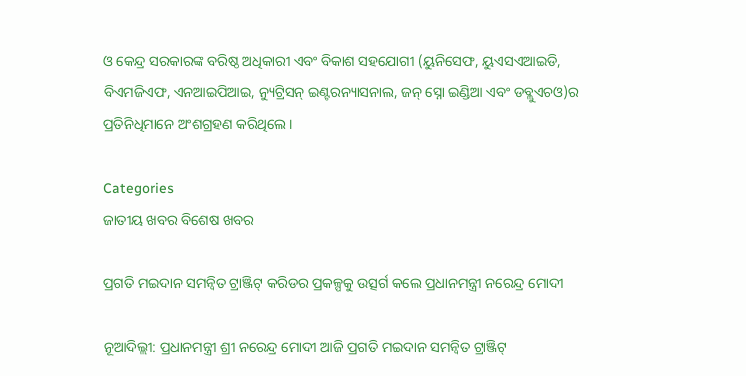ଓ କେନ୍ଦ୍ର ସରକାରଙ୍କ ବରିଷ୍ଠ ଅଧିକାରୀ ଏବଂ ବିକାଶ ସହଯୋଗୀ (ୟୁନିସେଫ, ୟୁଏସଏଆଇଡି, ବିଏମଜିଏଫ, ଏନଆଇପିଆଇ, ନ୍ୟୁଟ୍ରିସନ୍ ଇଣ୍ଟରନ୍ୟାସନାଲ, ଜନ୍ ସ୍ନୋ ଇଣ୍ଡିଆ ଏବଂ ଡବ୍ଲୁଏଚଓ)ର ପ୍ରତିନିଧିମାନେ ଅଂଶଗ୍ରହଣ କରିଥିଲେ ।

Categories
ଜାତୀୟ ଖବର ବିଶେଷ ଖବର

ପ୍ରଗତି ମଇଦାନ ସମନ୍ୱିତ ଟ୍ରାଞ୍ଜିଟ୍ କରିଡର ପ୍ରକଳ୍ପକୁ ଉତ୍ସର୍ଗ କଲେ ପ୍ରଧାନମନ୍ତ୍ରୀ ନରେନ୍ଦ୍ର ମୋଦୀ

ନୂଆଦିଲ୍ଲୀ: ପ୍ରଧାନମନ୍ତ୍ରୀ ଶ୍ରୀ ନରେନ୍ଦ୍ର ମୋଦୀ ଆଜି ପ୍ରଗତି ମଇଦାନ ସମନ୍ୱିତ ଟ୍ରାଞ୍ଜିଟ୍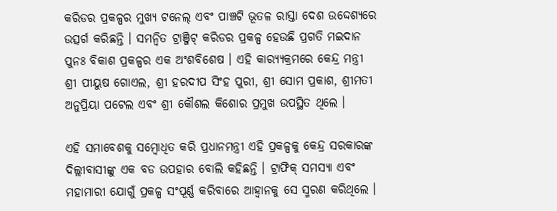କରିଡର ପ୍ରକଳ୍ପର ମୁଖ୍ୟ ଟନେଲ୍ ଏବଂ ପାଞ୍ଚଟି ଭୂତଳ ରାସ୍ତା ଦେଶ ଉଦ୍ଦେଶ୍ୟରେ ଉତ୍ସର୍ଗ କରିଛନ୍ତି । ସମନ୍ୱିତ ଟ୍ରାଞ୍ଜିଟ୍ କରିଡର ପ୍ରକଳ୍ପ ହେଉଛି ପ୍ରଗତି ମଇଦାନ ପୁନଃ ବିକାଶ ପ୍ରକଳ୍ପର ଏକ ଅଂଶବିଶେଷ । ଏହି କାର‌୍ୟ୍ୟକ୍ରମରେ କେନ୍ଦ୍ର ମନ୍ତ୍ରୀ ଶ୍ରୀ ପୀୟୁଷ ଗୋଏଲ, ଶ୍ରୀ ହରଦୀପ ସିଂହ ପୁରୀ, ଶ୍ରୀ ସୋମ ପ୍ରକାଶ, ଶ୍ରୀମତୀ ଅନୁପ୍ରିୟା ପଟେଲ ଏବଂ ଶ୍ରୀ କୌଶଲ କିଶୋର ପ୍ରମୁଖ ଉପସ୍ଥିତ ଥିଲେ ।

ଏହି ସମାବେଶକୁ ସମ୍ବୋଧିତ କରି ପ୍ରଧାନମନ୍ତ୍ରୀ ଏହି ପ୍ରକଳ୍ପକୁ କେନ୍ଦ୍ର ସରକାରଙ୍କ ଦିଲ୍ଲୀବାସୀଙ୍କୁ ଏକ ବଡ ଉପହାର ବୋଲି କହିଛନ୍ତି । ଟ୍ରାଫିକ୍ ସମସ୍ୟା ଏବଂ ମହାମାରୀ ଯୋଗୁଁ ପ୍ରକଳ୍ପ ସଂପୂର୍ଣ୍ଣ କରିବାରେ ଆହ୍ୱାନକୁ ସେ ସ୍ମରଣ କରିଥିଲେ ।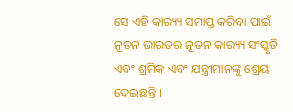ସେ ଏହି କାର‌୍ୟ୍ୟ ସମାପ୍ତ କରିବା ପାଇଁ ନୂତନ ଭାରତର ନୂତନ କାର‌୍ୟ୍ୟ ସଂସ୍କୃତି ଏବଂ ଶ୍ରମିକ ଏବଂ ଯନ୍ତ୍ରୀମାନଙ୍କୁ ଶ୍ରେୟ ଦେଇଛନ୍ତି ।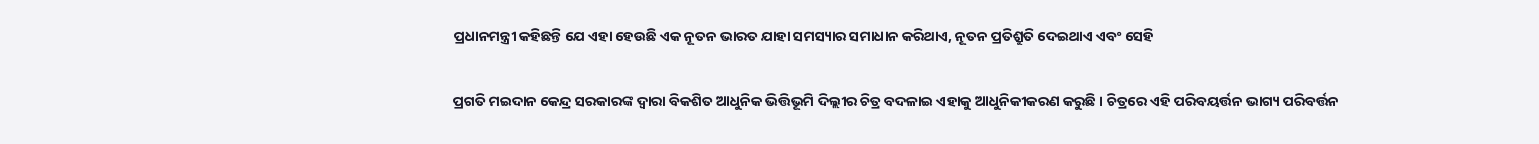ପ୍ରଧାନମନ୍ତ୍ରୀ କହିଛନ୍ତି ଯେ ଏହା ହେଉଛି ଏକ ନୂତନ ଭାରତ ଯାହା ସମସ୍ୟାର ସମାଧାନ କରିଥାଏ, ନୂତନ ପ୍ରତିଶ୍ରୁତି ଦେଇଥାଏ ଏବଂ ସେହି

ପ୍ରଗତି ମଇଦାନ କେନ୍ଦ୍ର ସରକାରଙ୍କ ଦ୍ୱାରା ବିକଶିତ ଆଧୁନିକ ଭିତ୍ତିଭୂମି ଦିଲ୍ଲୀର ଚିତ୍ର ବଦଳାଇ ଏହାକୁ ଆଧୁନିକୀକରଣ କରୁଛି । ଚିତ୍ରରେ ଏହି ପରିବୟର୍ତ୍ତନ ଭାଗ୍ୟ ପରିବର୍ତ୍ତନ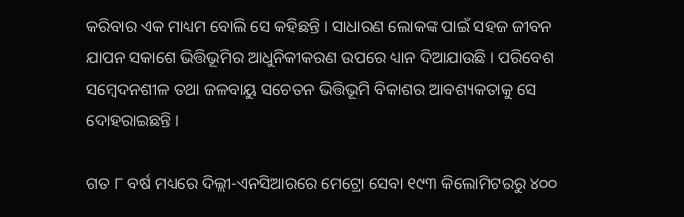କରିବାର ଏକ ମାଧ୍ୟମ ବୋଲି ସେ କହିଛନ୍ତି । ସାଧାରଣ ଲୋକଙ୍କ ପାଇଁ ସହଜ ଜୀବନ ଯାପନ ସକାଶେ ଭିତ୍ତିଭୂମିର ଆଧୁନିକୀକରଣ ଉପରେ ଧ୍ୟାନ ଦିଆଯାଉଛି । ପରିବେଶ ସମ୍ବେଦନଶୀଳ ତଥା ଜଳବାୟୁ ସଚେତନ ଭିତ୍ତିଭୂମି ବିକାଶର ଆବଶ୍ୟକତାକୁ ସେ ଦୋହରାଇଛନ୍ତି ।

ଗତ ୮ ବର୍ଷ ମଧ୍ୟରେ ଦିଲ୍ଲୀ-ଏନସିଆରରେ ମେଟ୍ରୋ ସେବା ୧୯୩ କିଲୋମିଟରରୁ ୪୦୦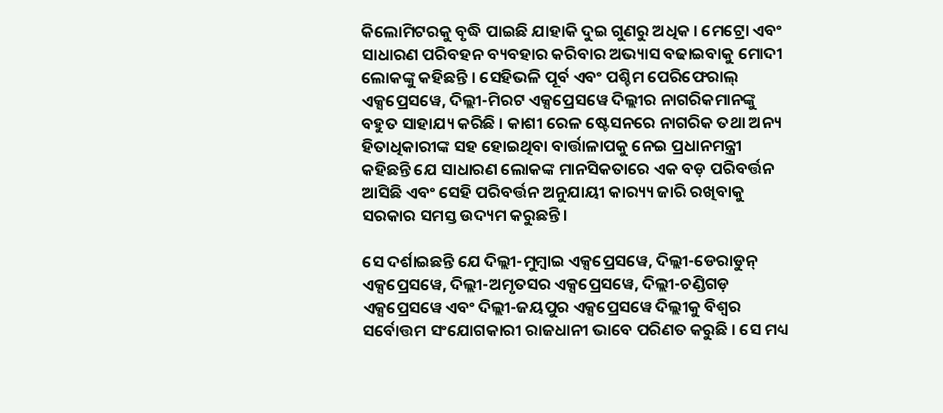କିଲୋମିଟରକୁ ବୃଦ୍ଧି ପାଇଛି ଯାହାକି ଦୁଇ ଗୁଣରୁ ଅଧିକ । ମେଟ୍ରୋ ଏବଂ ସାଧାରଣ ପରିବହନ ବ୍ୟବହାର କରିବାର ଅଭ୍ୟାସ ବଢାଇବାକୁ ମୋଦୀ ଲୋକଙ୍କୁ କହିଛନ୍ତି । ସେହିଭଳି ପୂର୍ବ ଏବଂ ପଶ୍ଚିମ ପେରିଫେରାଲ୍ ଏକ୍ସପ୍ରେସୱେ, ଦିଲ୍ଲୀ-ମିରଟ ଏକ୍ସପ୍ରେସୱେ ଦିଲ୍ଲୀର ନାଗରିକମାନଙ୍କୁ ବହୁତ ସାହାଯ୍ୟ କରିଛି । କାଶୀ ରେଳ ଷ୍ଟେସନରେ ନାଗରିକ ତଥା ଅନ୍ୟ ହିତାଧିକାରୀଙ୍କ ସହ ହୋଇଥିବା ବାର୍ତ୍ତାଳାପକୁ ନେଇ ପ୍ରଧାନମନ୍ତ୍ରୀ କହିଛନ୍ତି ଯେ ସାଧାରଣ ଲୋକଙ୍କ ମାନସିକତାରେ ଏକ ବଡ଼ ପରିବର୍ତ୍ତନ ଆସିଛି ଏବଂ ସେହି ପରିବର୍ତ୍ତନ ଅନୁଯାୟୀ କାର‌୍ୟ୍ୟ ଜାରି ରଖିବାକୁ ସରକାର ସମସ୍ତ ଉଦ୍ୟମ କରୁଛନ୍ତି ।

ସେ ଦର୍ଶାଇଛନ୍ତି ଯେ ଦିଲ୍ଲୀ-ମୁମ୍ବାଇ ଏକ୍ସପ୍ରେସୱେ, ଦିଲ୍ଲୀ-ଡେରାଡୁନ୍ ଏକ୍ସପ୍ରେସୱେ, ଦିଲ୍ଲୀ-ଅମୃତସର ଏକ୍ସପ୍ରେସୱେ, ଦିଲ୍ଲୀ-ଚଣ୍ଡିଗଡ଼ ଏକ୍ସପ୍ରେସୱେ ଏବଂ ଦିଲ୍ଲୀ-ଜୟପୁର ଏକ୍ସପ୍ରେସୱେ ଦିଲ୍ଲୀକୁ ବିଶ୍ୱର ସର୍ବୋତ୍ତମ ସଂଯୋଗକାରୀ ରାଜଧାନୀ ଭାବେ ପରିଣତ କରୁଛି । ସେ ମଧ୍ୟ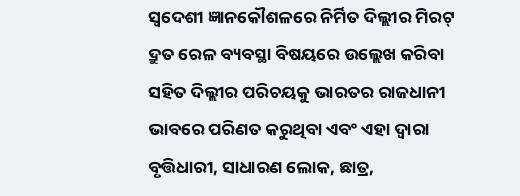ସ୍ୱଦେଶୀ ଜ୍ଞାନକୌଶଳରେ ନିର୍ମିତ ଦିଲ୍ଲୀର ମିରଟ୍ ଦ୍ରୁତ ରେଳ ବ୍ୟବସ୍ଥା ବିଷୟରେ ଉଲ୍ଲେଖ କରିବା ସହିତ ଦିଲ୍ଲୀର ପରିଚୟକୁ ଭାରତର ରାଜଧାନୀ ଭାବରେ ପରିଣତ କରୁଥିବା ଏବଂ ଏହା ଦ୍ୱାରା ବୃତ୍ତିଧାରୀ, ସାଧାରଣ ଲୋକ, ଛାତ୍ର,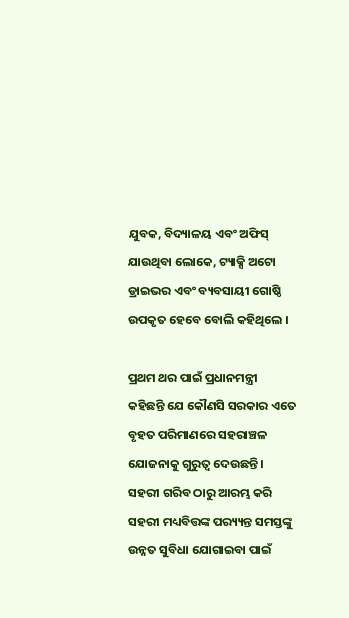ଯୁବକ, ବିଦ୍ୟାଳୟ ଏବଂ ଅଫିସ୍ ଯାଉଥିବା ଲୋକେ, ଟ୍ୟାକ୍ସି ଅଟୋ ଡ୍ରାଇଭର ଏବଂ ବ୍ୟବସାୟୀ ଗୋଷ୍ଠି ଉପକୃତ ହେବେ ବୋଲି କହିଥିଲେ ।

ପ୍ରଥମ ଥର ପାଇଁ ପ୍ରଧାନମନ୍ତ୍ରୀ କହିଛନ୍ତି ଯେ କୌଣସି ସରକାର ଏତେ ବୃହତ ପରିମାଣରେ ସହରାଞ୍ଚଳ ଯୋଜନାକୁ ଗୁରୁତ୍ୱ ଦେଉଛନ୍ତି । ସହରୀ ଗରିବ ଠାରୁ ଆରମ୍ଭ କରି ସହରୀ ମଧ୍ୟବିତ୍ତଙ୍କ ପର‌୍ୟ୍ୟନ୍ତ ସମସ୍ତଙ୍କୁ ଉନ୍ନତ ସୁବିଧା ଯୋଗାଇବା ପାଇଁ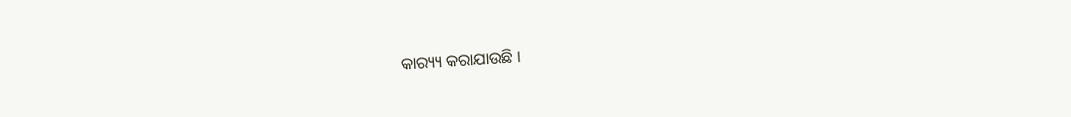କାର‌୍ୟ୍ୟ କରାଯାଉଛି ।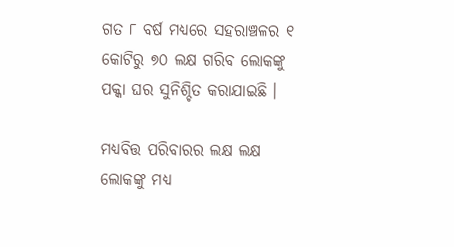ଗତ ୮ ବର୍ଷ ମଧ୍ୟରେ ସହରାଞ୍ଚଳର ୧ କୋଟିରୁ ୭୦ ଲକ୍ଷ ଗରିବ ଲୋକଙ୍କୁ ପକ୍କା ଘର ସୁନିଶ୍ଚିତ କରାଯାଇଛି ।

ମଧ୍ୟବିତ୍ତ ପରିବାରର ଲକ୍ଷ ଲକ୍ଷ ଲୋକଙ୍କୁ ମଧ୍ୟ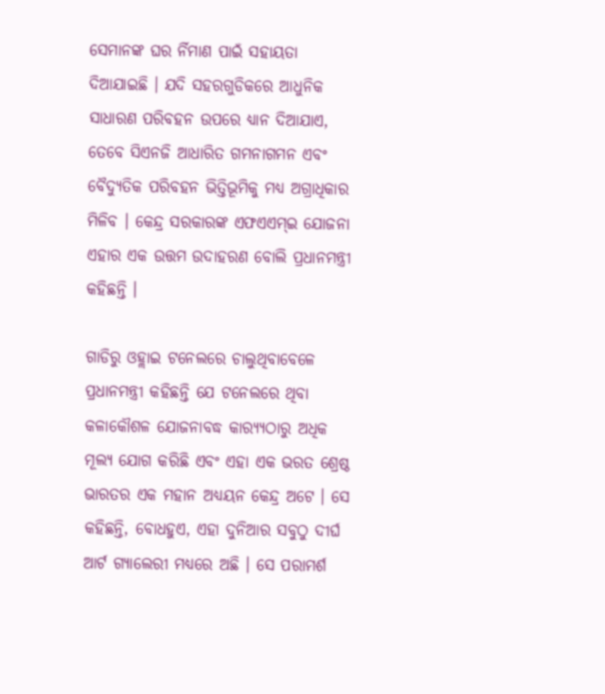ସେମାନଙ୍କ ଘର ର୍ନିମାଣ ପାଇଁ ସହାୟତା ଦିଆଯାଇଛି । ଯଦି ସହରଗୁଡିକରେ ଆଧୁନିକ ସାଧାରଣ ପରିବହନ ଉପରେ ଧ୍ୟାନ ଦିଆଯାଏ, ତେବେ ସିଏନଜି ଆଧାରିତ ଗମନାଗମନ ଏବଂ ବୈଦ୍ୟୁତିକ ପରିବହନ ଭିତ୍ତିଭୂମିକୁ ମଧ୍ୟ ଅଗ୍ରାଧିକାର ମିଳିବ । କେନ୍ଦ୍ର ସରକାରଙ୍କ ଏଫଏଏମ୍‍ଇ ଯୋଜନା ଏହାର ଏକ ଉତ୍ତମ ଉଦାହରଣ ବୋଲି ପ୍ରଧାନମନ୍ତ୍ରୀ କହିଛନ୍ତି ।

ଗାଡିରୁ ଓହ୍ଲାଇ ଟନେଲରେ ଚାଲୁଥିବାବେଳେ ପ୍ରଧାନମନ୍ତ୍ରୀ କହିଛନ୍ତି ଯେ ଟନେଲରେ ଥିବା କଳାକୌଶଳ ଯୋଜନାବଦ୍ଧ କାର‌୍ୟ୍ୟଠାରୁ ଅଧିକ ମୂଲ୍ୟ ଯୋଗ କରିଛି ଏବଂ ଏହା ଏକ ଭରତ ଶ୍ରେଷ୍ଠ ଭାରତର ଏକ ମହାନ ଅଧ୍ୟୟନ କେନ୍ଦ୍ର ଅଟେ । ସେ କହିଛନ୍ତି, ବୋଧହୁଏ, ଏହା ଦୁନିଆର ସବୁଠୁ ଦୀର୍ଘ ଆର୍ଟ ଗ୍ୟାଲେରୀ ମଧ୍ୟରେ ଅଛି । ସେ ପରାମର୍ଶ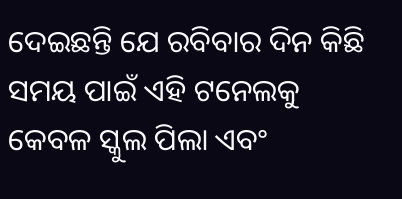ଦେଇଛନ୍ତି ଯେ ରବିବାର ଦିନ କିଛି ସମୟ ପାଇଁ ଏହି ଟନେଲକୁ କେବଳ ସ୍କୁଲ ପିଲା ଏବଂ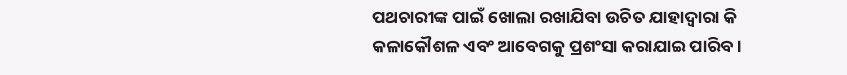ପଥଚାରୀଙ୍କ ପାଇଁ ଖୋଲା ରଖାଯିବା ଉଚିତ ଯାହାଦ୍ୱାରା କି କଳାକୌଶଳ ଏବଂ ଆବେଗକୁ ପ୍ରଶଂସା କରାଯାଇ ପାରିବ ।